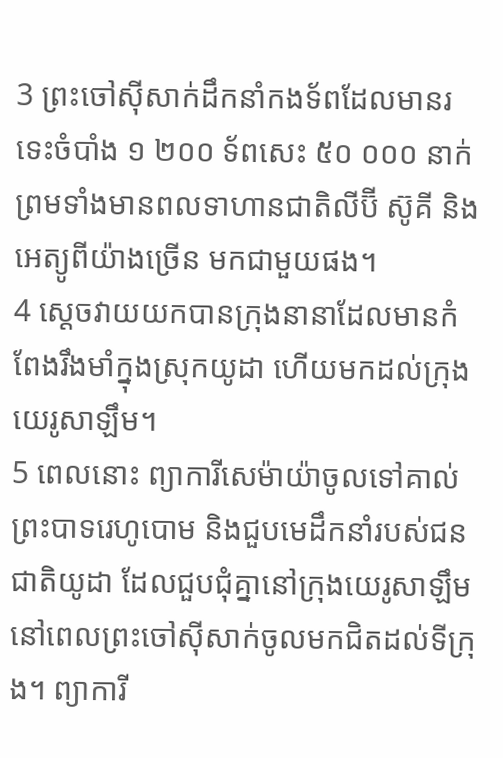3 ព្រះចៅស៊ីសាក់ដឹកនាំកងទ័ពដែលមានរទេះចំបាំង ១ ២០០ ទ័ពសេះ ៥០ ០០០ នាក់ ព្រមទាំងមានពលទាហានជាតិលីប៊ី ស៊ូគី និងអេត្យូពីយ៉ាងច្រើន មកជាមួយផង។
4 ស្ដេចវាយយកបានក្រុងនានាដែលមានកំពែងរឹងមាំក្នុងស្រុកយូដា ហើយមកដល់ក្រុងយេរូសាឡឹម។
5 ពេលនោះ ព្យាការីសេម៉ាយ៉ាចូលទៅគាល់ព្រះបាទរេហូបោម និងជួបមេដឹកនាំរបស់ជនជាតិយូដា ដែលជួបជុំគ្នានៅក្រុងយេរូសាឡឹម នៅពេលព្រះចៅស៊ីសាក់ចូលមកជិតដល់ទីក្រុង។ ព្យាការី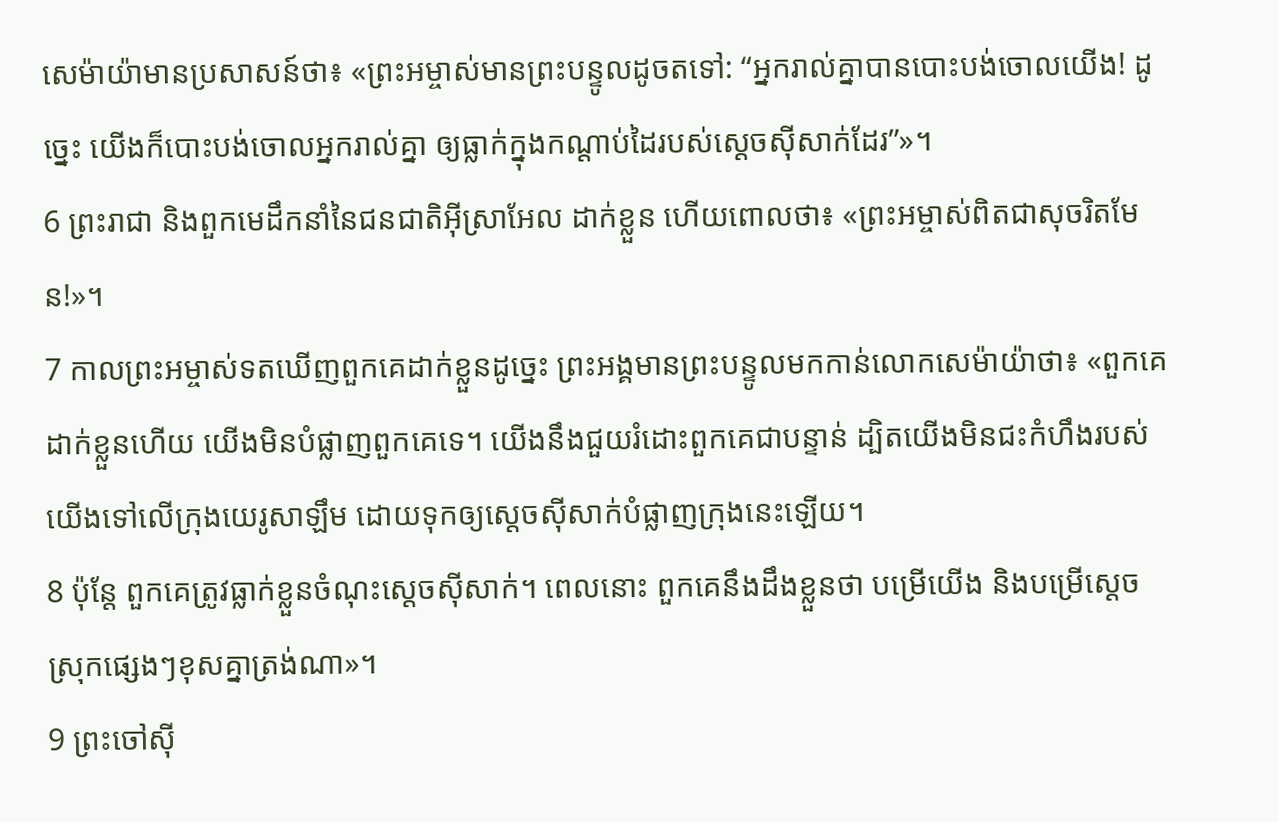សេម៉ាយ៉ាមានប្រសាសន៍ថា៖ «ព្រះអម្ចាស់មានព្រះបន្ទូលដូចតទៅ: “អ្នករាល់គ្នាបានបោះបង់ចោលយើង! ដូច្នេះ យើងក៏បោះបង់ចោលអ្នករាល់គ្នា ឲ្យធ្លាក់ក្នុងកណ្ដាប់ដៃរបស់ស្ដេចស៊ីសាក់ដែរ”»។
6 ព្រះរាជា និងពួកមេដឹកនាំនៃជនជាតិអ៊ីស្រាអែល ដាក់ខ្លួន ហើយពោលថា៖ «ព្រះអម្ចាស់ពិតជាសុចរិតមែន!»។
7 កាលព្រះអម្ចាស់ទតឃើញពួកគេដាក់ខ្លួនដូច្នេះ ព្រះអង្គមានព្រះបន្ទូលមកកាន់លោកសេម៉ាយ៉ាថា៖ «ពួកគេដាក់ខ្លួនហើយ យើងមិនបំផ្លាញពួកគេទេ។ យើងនឹងជួយរំដោះពួកគេជាបន្ទាន់ ដ្បិតយើងមិនជះកំហឹងរបស់យើងទៅលើក្រុងយេរូសាឡឹម ដោយទុកឲ្យស្ដេចស៊ីសាក់បំផ្លាញក្រុងនេះឡើយ។
8 ប៉ុន្តែ ពួកគេត្រូវធ្លាក់ខ្លួនចំណុះស្ដេចស៊ីសាក់។ ពេលនោះ ពួកគេនឹងដឹងខ្លួនថា បម្រើយើង និងបម្រើស្ដេចស្រុកផ្សេងៗខុសគ្នាត្រង់ណា»។
9 ព្រះចៅស៊ី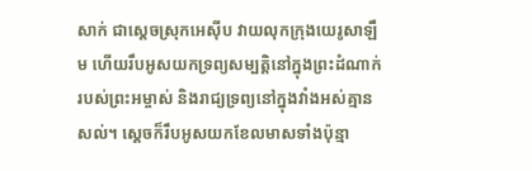សាក់ ជាស្ដេចស្រុកអេស៊ីប វាយលុកក្រុងយេរូសាឡឹម ហើយរឹបអូសយកទ្រព្យសម្បត្តិនៅក្នុងព្រះដំណាក់របស់ព្រះអម្ចាស់ និងរាជ្យទ្រព្យនៅក្នុងវាំងអស់គ្មានសល់។ ស្ដេចក៏រឹបអូសយកខែលមាសទាំងប៉ុន្មា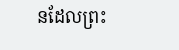នដែលព្រះ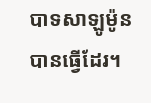បាទសាឡូម៉ូនបានធ្វើដែរ។